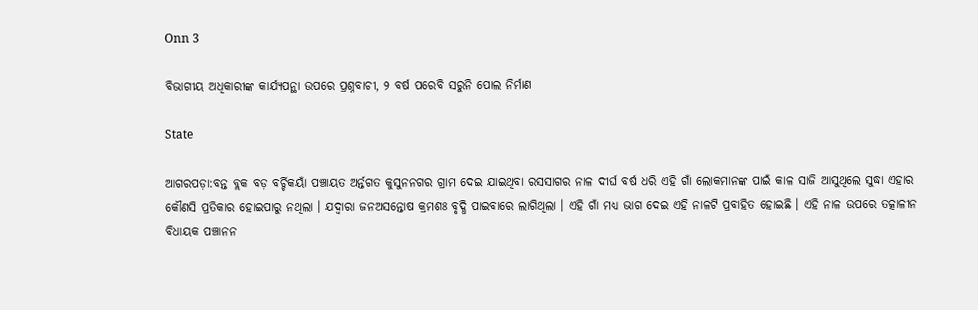Onn 3

ବିଭାଗୀୟ ଅଧିକାରୀଙ୍କ କାର୍ଯ୍ୟପନ୍ଥା ଉପରେ ପ୍ରଶ୍ନବାଚୀ, ୨ ବର୍ଷ ପରେବି ସରୁନି ପୋଲ ନିର୍ମାଣ

State

ଆଗରପଡ଼ା:ବନ୍ତ ବ୍ଲକ ବଡ଼ ବର୍ଚ୍ଚିକୟାଁ ପଞ୍ଚାୟତ ଅର୍ନ୍ତଗତ କୁସୁନନଗର ଗ୍ରାମ ଦେଇ ଯାଇଥିବା ରସସାଗର ନାଳ ଦୀର୍ଘ ବର୍ଷ ଧରି ଏହି ଗାଁ ଲୋକମାନଙ୍କ ପାଇଁ କାଳ ସାଜି ଆସୁଥିଲେ ସୁଦ୍ଧା ଏହାର କୌଣସି ପ୍ରତିକାର ହୋଇପାରୁ ନଥିଲା । ଯଦ୍ୱାରା ଜନଅସନ୍ତୋଷ କ୍ରମଶଃ ବୃଦ୍ଧି ପାଇବାରେ ଲାଗିଥିଲା । ଏହି ଗାଁ ମଧ୍ୟ ଭାଗ ଦେଇ ଏହି ନାଳଟି ପ୍ରବାହିତ ହୋଇଛି । ଏହି ନାଳ ଉପରେ ତତ୍କାଳୀନ ବିଧାୟକ ପଞ୍ଚାନନ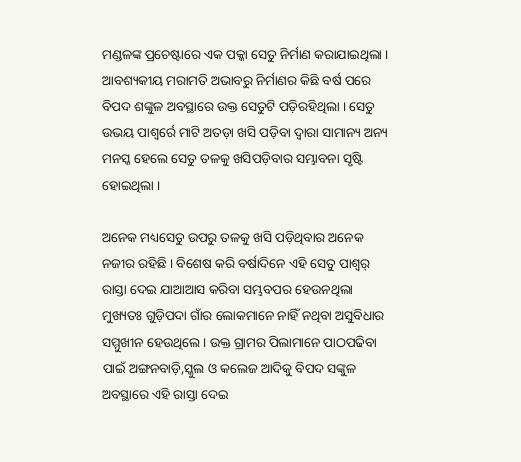ମଣ୍ଡଳଙ୍କ ପ୍ରଚେଷ୍ଟାରେ ଏକ ପକ୍କା ସେତୁ ନିର୍ମାଣ କରାଯାଇଥିଲା । ଆବଶ୍ୟକୀୟ ମରାମତି ଅଭାବରୁ ନିର୍ମାଣର କିଛି ବର୍ଷ ପରେ ବିପଦ ଶଙ୍କୁଳ ଅବସ୍ଥାରେ ଉକ୍ତ ସେତୁଟି ପଡ଼ିରହିଥିଲା । ସେତୁ ଉଭୟ ପାଶ୍ୱର୍ରେ ମାଟି ଅତଡ଼ା ଖସି ପଡ଼ିବା ଦ୍ୱାରା ସାମାନ୍ୟ ଅନ୍ୟ ମନସ୍କ ହେଲେ ସେତୁ ତଳକୁ ଖସିପଡ଼ିବାର ସମ୍ଭାବନା ସୃଷ୍ଟି ହୋଇଥିଲା ।

ଅନେକ ମଧ୍ୟସେତୁ ଉପରୁ ତଳକୁ ଖସି ପଡ଼ିଥିବାର ଅନେକ ନଜୀର ରହିଛି । ବିଶେଷ କରି ବର୍ଷାଦିନେ ଏହି ସେତୁ ପାଶ୍ୱର୍ ରାସ୍ତା ଦେଇ ଯାଆଆସ କରିବା ସମ୍ଭବପର ହେଉନଥିଲା ମୁଖ୍ୟତଃ ଗୁଡ଼ିପଦା ଗାଁର ଲୋକମାନେ ନାହିଁ ନଥିବା ଅସୁବିଧାର ସମ୍ମୁଖୀନ ହେଉଥିଲେ । ଉକ୍ତ ଗ୍ରାମର ପିଲାମାନେ ପାଠପଢିବା ପାଇଁ ଅଙ୍ଗନବାଡ଼ି,ସ୍କୁଲ ଓ କଲେଜ ଆଦିକୁ ବିପଦ ସଙ୍କୁଳ ଅବସ୍ଥାରେ ଏହି ରାସ୍ତା ଦେଇ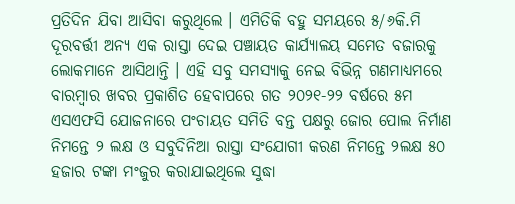ପ୍ରତିଦିନ ଯିବା ଆସିବା କରୁଥିଲେ । ଏମିତିକି ବହୁ ସମୟରେ ୫/୬କି.ମି ଦୂରବର୍ତ୍ତୀ ଅନ୍ୟ ଏକ ରାସ୍ତା ଦେଇ ପଞ୍ଚାୟତ କାର୍ଯ୍ୟାଳୟ ସମେତ ବଜାରକୁ ଲୋକମାନେ ଆସିଥାନ୍ତି । ଏହି ସବୁ ସମସ୍ୟାକୁ ନେଇ ବିଭିନ୍ନ ଗଣମାଧ୍ୟମରେ ବାରମ୍ବାର ଖବର ପ୍ରକାଶିତ ହେବାପରେ ଗତ ୨୦୨୧-୨୨ ବର୍ଷରେ ୫ମ ଏସଏଫସି ଯୋଜନାରେ ପଂଚାୟତ ସମିତି ବନ୍ତ ପକ୍ଷରୁ ଜୋର ପୋଲ ନିର୍ମାଣ ନିମନ୍ତେ ୨ ଲକ୍ଷ ଓ ସବୁଦିନିଆ ରାସ୍ତା ସଂଯୋଗୀ କରଣ ନିମନ୍ତେ ୨ଲକ୍ଷ ୫୦ ହଜାର ଟଙ୍କା ମଂଜୁର କରାଯାଇଥିଲେ ସୁଦ୍ଧା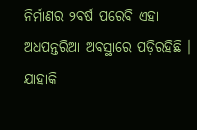ନିର୍ମାଣର ୨ବର୍ଷ ପରେବି ଏହା ଅଧପନ୍ତରିଆ ଅବସ୍ଥାରେ ପଡ଼ିରହିଛି । ଯାହାକି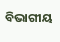ବିଭାଗୀୟ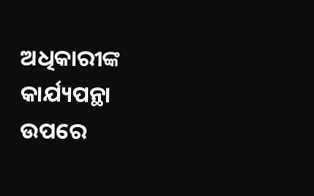ଅଧିକାରୀଙ୍କ କାର୍ଯ୍ୟପନ୍ଥା ଉପରେ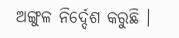ଅଙ୍ଗୁଳ ନିର୍ଦ୍ଦେଶ କରୁଛି ।